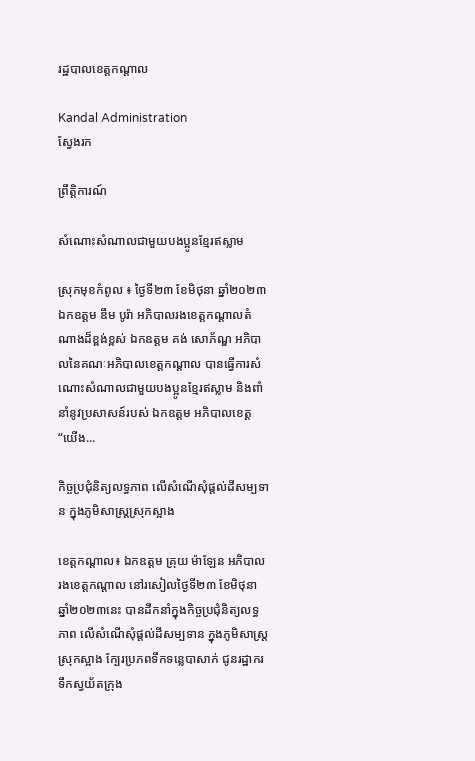រដ្ឋបាលខេត្តកណ្តាល

Kandal Administration
ស្វែងរក

ព្រឹត្តិការណ៍

សំណោះសំណាលជាមួយបងប្អូនខ្មែរឥស្លាម

ស្រុកមុខកំពូល ៖ ថ្ងៃទី២៣ ខែមិថុនា ឆ្នាំ២០២៣ ឯកឧត្តម ឌឹម បូរ៉ា អភិបាលរងខេត្តកណ្តាលតំណាងដ៏ខ្ពង់ខ្ពស់ ឯកឧត្តម គង់ សោភ័ណ្ឌ អភិបាលនៃគណៈអភិបាលខេត្តកណ្តាល បានធ្វើការសំណោះសំណាលជាមួយបងប្អូនខ្មែរឥស្លាម និងពាំនាំនូវប្រសាសន៍របស់ ឯកឧត្តម អភិបាលខេត្ត “យើង...

កិច្ចប្រជុំនិត្យលទ្ធភាព លើសំណើសុំផ្តល់ដីសម្បទាន ក្នុងភូមិសាស្ត្រស្រុកស្អាង

ខេត្តកណ្តាល៖ ឯកឧត្តម គ្រុយ ម៉ាឡែន អភិបាលរងខេត្តកណ្តាល នៅរសៀលថ្ងៃទី២៣ ខែមិថុនា ឆ្នាំ២០២៣នេះ បានដឹកនាំក្នុងកិច្ចប្រជុំនិត្យលទ្ធភាព លើសំណើសុំផ្តល់ដីសម្បទាន ក្នុងភូមិសាស្ត្រស្រុកស្អាង ក្បែរប្រភពទឹកទន្លេបាសាក់ ជូនរដ្ឋាករទឹកស្វយ័តក្រុង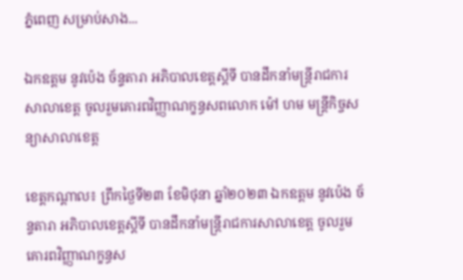ភ្នំពេញ សម្រាប់សាង...

ឯកឧត្ដម នូវប៉េង ច័ន្ទតារា អភិបាលខេត្តស្ដីទី បានដឹកនាំមន្ត្រីរាជការសាលាខេត្ត ចូលរួមគោរពវិញ្ញាណក្ខន្ធសពលោក ម៉ៅ ហម មន្ត្រីកិច្ចសន្យាសាលាខេត្ត

ខេត្តកណ្ដាល៖ ព្រឹកថ្ងៃទី២៣ ខែមិថុនា ឆ្នាំ២០២៣ ឯកឧត្ដម នូវប៉េង ច័ន្ទតារា អភិបាលខេត្តស្ដីទី បានដឹកនាំមន្ត្រីរាជការសាលាខេត្ត ចូលរួមគោរពវិញ្ញាណក្ខន្ធស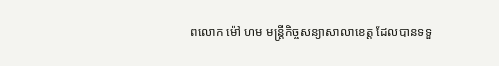ពលោក ម៉ៅ ហម មន្ត្រីកិច្ចសន្យាសាលាខេត្ត ដែលបានទទួ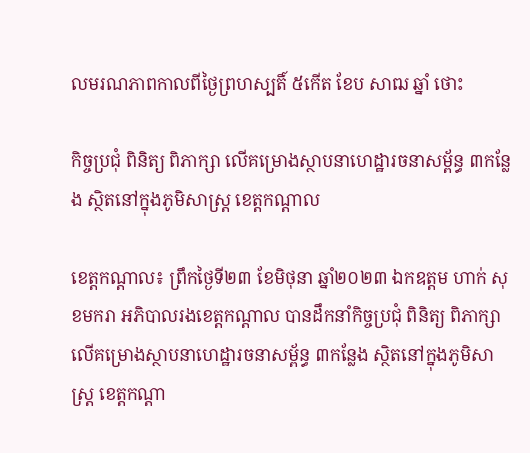លមរណភាពកាលពីថ្ងៃព្រហស្បតិ៍ ៥កើត ខែប សាឍ ឆ្នាំ ថោះ

កិច្ចប្រជុំ ពិនិត្យ ពិភាក្សា លើគម្រោងស្ថាបនាហេដ្ឋារចនាសម្ព័ន្ធ ៣កន្លែង ស្ថិតនៅក្នុងភូមិសាស្ត្រ ខេត្តកណ្តាល

ខេត្តកណ្ដាល៖ ព្រឹកថ្ងៃទី២៣ ខែមិថុនា ឆ្នាំ២០២៣ ឯកឧត្តម ហាក់ សុខមករា អភិបាលរងខេត្តកណ្ដាល បានដឹកនាំកិច្ចប្រជុំ ពិនិត្យ ពិភាក្សា លើគម្រោងស្ថាបនាហេដ្ឋារចនាសម្ព័ន្ធ ៣កន្លែង ស្ថិតនៅក្នុងភូមិសាស្ត្រ ខេត្តកណ្តា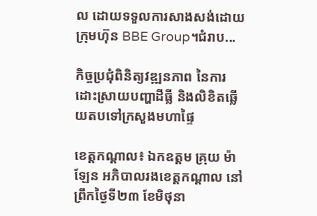ល ដោយទទួលការសាងសង់ដោយក្រុមហ៊ុន BBE Group។ជំរាប...

កិច្ចប្រជុំពិនិត្យវឌ្ឍនភាព នៃការដោះស្រាយបញ្ហាដីធ្លី និងលិខិតឆ្លើយតបទៅក្រសួងមហាផ្ទៃ

ខេត្តកណ្តាល៖ ឯកឧត្តម គ្រុយ ម៉ាឡែន អភិបាលរងខេត្តកណ្តាល នៅព្រឹកថ្ងៃទី២៣ ខែមិថុនា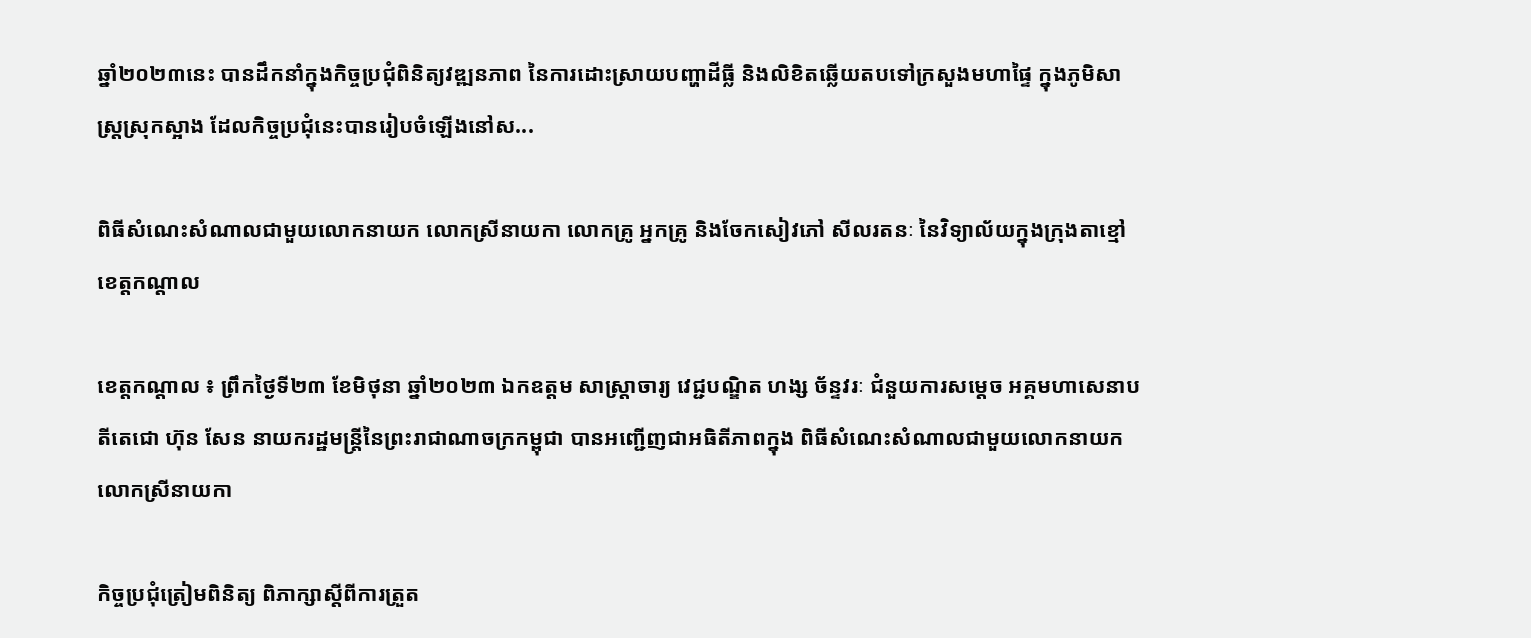ឆ្នាំ២០២៣នេះ បានដឹកនាំក្នុងកិច្ចប្រជុំពិនិត្យវឌ្ឍនភាព នៃការដោះស្រាយបញ្ហាដីធ្លី និងលិខិតឆ្លើយតបទៅក្រសួងមហាផ្ទៃ ក្នុងភូមិសាស្ត្រស្រុកស្អាង ដែលកិច្ចប្រជុំនេះបានរៀបចំឡើងនៅស...

ពិធីសំណេះសំណាលជាមួយលោកនាយក លោកស្រីនាយកា លោកគ្រូ អ្នកគ្រូ និងចែកសៀវភៅ សីលរតនៈ នៃវិទ្យាល័យក្នុងក្រុងតាខ្មៅ ខេត្តកណ្តាល

ខេត្តកណ្តាល ៖ ព្រឹកថ្ងៃទី២៣ ខែមិថុនា ឆ្នាំ២០២៣ ឯកឧត្ដម សាស្ត្រាចារ្យ វេជ្ជបណ្ឌិត ហង្ស ច័ន្ទវរៈ ជំនួយការសម្ដេច អគ្គមហាសេនាបតីតេជោ ហ៊ុន សែន នាយករដ្ឋមន្ត្រីនៃព្រះរាជាណាចក្រកម្ពុជា បានអញ្ជើញជាអធិតីភាពក្នុង ពិធីសំណេះសំណាលជាមួយលោកនាយក លោកស្រីនាយកា

កិច្ចប្រជុំត្រៀមពិនិត្យ ពិភាក្សាស្តីពីការត្រួត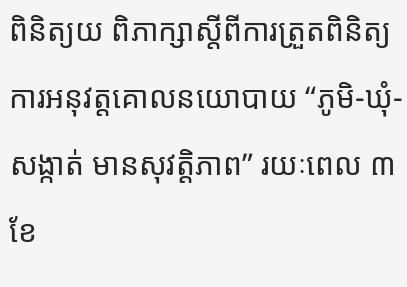ពិនិត្យយ ពិភាក្សាស្តីពីការត្រួតពិនិត្យការអនុវត្តគោលនយោបាយ “ភូមិ-ឃុំ-សង្កាត់ មានសុវត្តិភាព” រយៈពេល ៣ខែ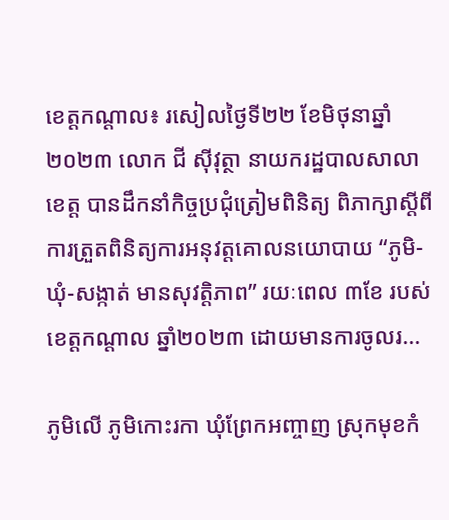ខេត្តកណ្តាល៖ រសៀលថ្ងៃទី២២ ខែមិថុនាឆ្នាំ២០២៣ លោក ជី សុីវុត្ថា នាយករដ្ឋបាលសាលាខេត្ត បានដឹកនាំកិច្ចប្រជុំត្រៀមពិនិត្យ ពិភាក្សាស្តីពីការត្រួតពិនិត្យការអនុវត្តគោលនយោបាយ “ភូមិ-ឃុំ-សង្កាត់ មានសុវត្តិភាព” រយៈពេល ៣ខែ របស់ខេត្តកណ្តាល ឆ្នាំ២០២៣ ដោយមានការចូលរ...

ភូមិលើ ភូមិកោះរកា ឃុំព្រែកអញ្ចាញ ស្រុកមុខកំ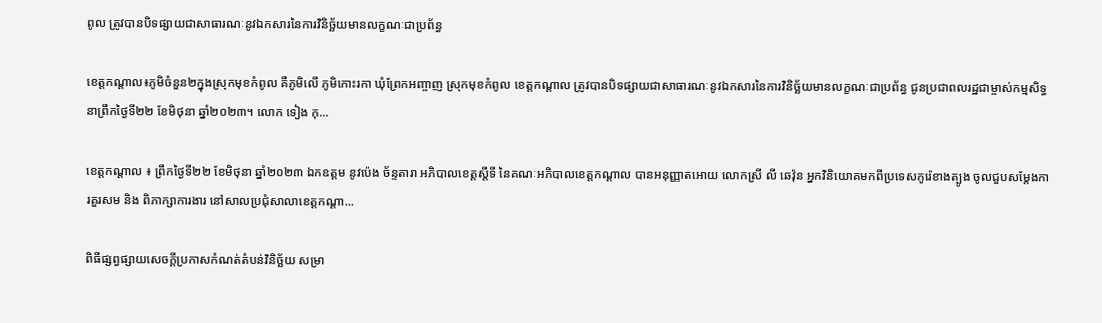ពូល ត្រូវបានបិទផ្សាយជាសាធារណៈនូវឯកសារនៃការវិនិច្ឆ័យមានលក្ខណៈជាប្រព័ន្ធ

ខេត្តកណ្តាល៖ភូមិចំនួន២ក្នុងស្រុកមុខកំពូល គឺភូមិលើ ភូមិកោះរកា ឃុំព្រែកអញ្ចាញ ស្រុកមុខកំពូល ខេត្តកណ្តាល ត្រូវបានបិទផ្សាយជាសាធារណៈនូវឯកសារនៃការវិនិច្ឆ័យមានលក្ខណៈជាប្រព័ន្ធ ជូនប្រជាពលរដ្ឋជាម្ចាស់កម្មសិទ្ធ នាព្រឹកថ្ងៃទី២២ ខែមិថុនា ឆ្នាំ២០២៣។ លោក ទៀង កុ...

ខេត្តកណ្តាល ៖ ព្រឹកថ្ងៃទី២២ ខែមិថុនា ឆ្នាំ២០២៣ ឯកឧត្តម នូវប៉េង ច័ន្ទតារា អភិបាលខេត្តស្ដីទី នៃគណៈអភិបាលខេត្តកណ្ដាល បានអនុញ្ញាតអោយ លោកស្រី លី ឆេវ៉ុន អ្នកវិនិយោគមកពីប្រទេសកូរ៉េខាងត្បូង ចូលជួបសម្តែងការគួរសម និង ពិភាក្សាការងារ នៅសាលប្រជុំសាលាខេត្តកណ្ដា...

ពិធីផ្សព្វផ្សាយសេចក្តីប្រកាសកំណត់តំបន់វិនិច្ឆ័យ សម្រា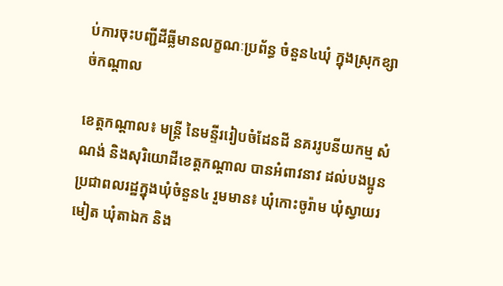ប់ការចុះបញ្ជីដីធ្លីមានលក្ខណៈប្រព័ន្ធ ចំនួន៤ឃុំ ក្នុងស្រុកខ្សាច់កណ្តាល

ខេត្តកណ្តាល៖ មន្ត្រី នៃមន្ទីររៀបចំដែនដី នគររូបនីយកម្ម សំណង់ និងសុរិយោដីខេត្តកណ្តាល បានអំពាវនាវ ដល់បងប្អូនប្រជាពលរដ្ឋក្នុងឃុំចំនួន៤ រួមមាន៖ ឃុំកោះចូរ៉ាម ឃុំស្វាយរមៀត ឃុំតាឯក និង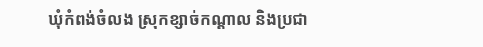ឃុំកំពង់ចំលង ស្រុកខ្សាច់កណ្តាល និងប្រជា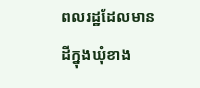ពលរដ្ឋដែលមានដីក្នុងឃុំខាង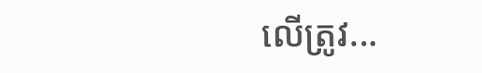លើត្រូវ...